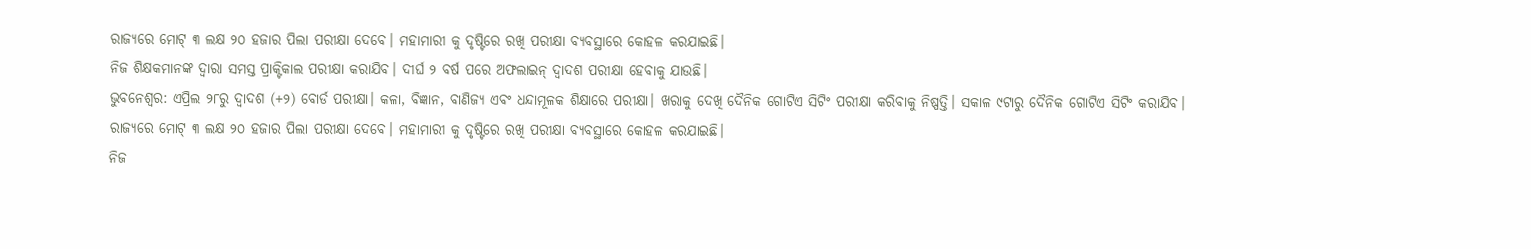ରାଜ୍ୟରେ ମୋଟ୍ ୩ ଲକ୍ଷ ୨୦ ହଜାର ପିଲା ପରୀକ୍ଷା ଦେବେ। ମହାମାରୀ କୁ ଦୃଷ୍ଟିରେ ରଖି ପରୀକ୍ଷା ବ୍ୟବସ୍ଥାରେ କୋହଳ କରଯାଇଛି।
ନିଜ ଶିକ୍ଷକମାନଙ୍କ ଦ୍ୱାରା ସମସ୍ତ ପ୍ରାକ୍ଟିକାଲ ପରୀକ୍ଷା କରାଯିବ। ଦୀର୍ଘ ୨ ବର୍ଷ ପରେ ଅଫଲାଇନ୍ ଦ୍ୱାଦଶ ପରୀକ୍ଷା ହେବାକୁ ଯାଉଛି।
ଭୁବନେଶ୍ୱର: ଏପ୍ରିଲ ୨୮ରୁ ଦ୍ୱାଦଶ (+୨) ବୋର୍ଡ ପରୀକ୍ଷା। କଳା, ବିଜ୍ଞାନ, ବାଣିଜ୍ୟ ଏବଂ ଧନ୍ଦାମୂଳକ ଶିକ୍ଷାରେ ପରୀକ୍ଷା। ଖରାକୁ ଦେଖି ଦୈନିକ ଗୋଟିଏ ସିଟିଂ ପରୀକ୍ଷା କରିବାକୁ ନିଷ୍ପତ୍ତି। ସକାଳ ୯ଟାରୁ ଦୈନିକ ଗୋଟିଏ ସିଟିଂ କରାଯିବ।
ରାଜ୍ୟରେ ମୋଟ୍ ୩ ଲକ୍ଷ ୨୦ ହଜାର ପିଲା ପରୀକ୍ଷା ଦେବେ। ମହାମାରୀ କୁ ଦୃଷ୍ଟିରେ ରଖି ପରୀକ୍ଷା ବ୍ୟବସ୍ଥାରେ କୋହଳ କରଯାଇଛି।
ନିଜ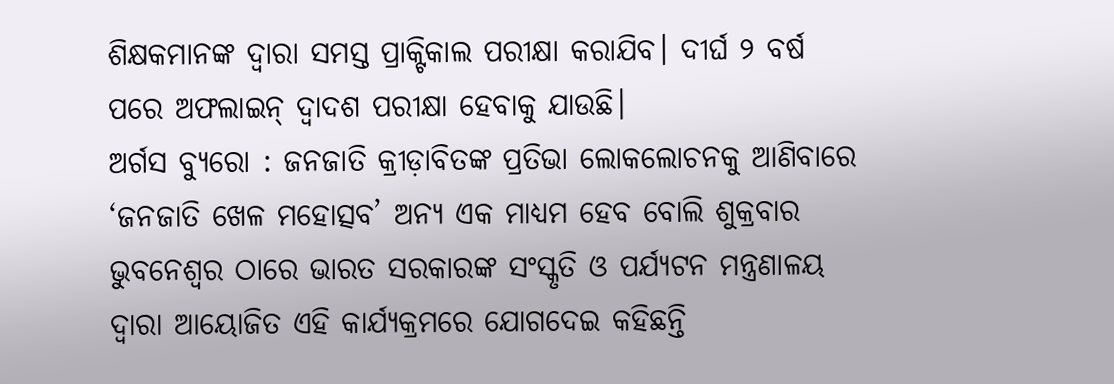ଶିକ୍ଷକମାନଙ୍କ ଦ୍ୱାରା ସମସ୍ତ ପ୍ରାକ୍ଟିକାଲ ପରୀକ୍ଷା କରାଯିବ। ଦୀର୍ଘ ୨ ବର୍ଷ ପରେ ଅଫଲାଇନ୍ ଦ୍ୱାଦଶ ପରୀକ୍ଷା ହେବାକୁ ଯାଉଛି।
ଅର୍ଗସ ବ୍ୟୁରୋ : ଜନଜାତି କ୍ରୀଡ଼ାବିତଙ୍କ ପ୍ରତିଭା ଲୋକଲୋଚନକୁ ଆଣିବାରେ ‘ଜନଜାତି ଖେଳ ମହୋତ୍ସବ’ ଅନ୍ୟ ଏକ ମାଧ୍ୟମ ହେବ ବୋଲି ଶୁକ୍ରବାର ଭୁବନେଶ୍ୱର ଠାରେ ଭାରତ ସରକାରଙ୍କ ସଂସ୍କୃତି ଓ ପର୍ଯ୍ୟଟନ ମନ୍ତ୍ରଣାଳୟ ଦ୍ୱାରା ଆୟୋଜିତ ଏହି କାର୍ଯ୍ୟକ୍ରମରେ ଯୋଗଦେଇ କହିଛନ୍ତି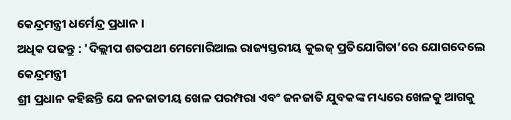କେନ୍ଦ୍ରମନ୍ତ୍ରୀ ଧର୍ମେନ୍ଦ୍ର ପ୍ରଧାନ ।
ଅଧିକ ପଢନ୍ତୁ : 'ଦିଲ୍ଲୀପ ଶତପଥୀ ମେମୋରିଆଲ ରାଜ୍ୟସ୍ତରୀୟ କୁଇଜ୍ ପ୍ରତିଯୋଗିତା’ରେ ଯୋଗଦେଲେ କେନ୍ଦ୍ରମନ୍ତ୍ରୀ
ଶ୍ରୀ ପ୍ରଧାନ କହିଛନ୍ତି ଯେ ଜନଜାତୀୟ ଖେଳ ପରମ୍ପରା ଏବଂ ଜନଜାତି ଯୁବକଙ୍କ ମଧ୍ୟରେ ଖେଳକୁ ଆଗକୁ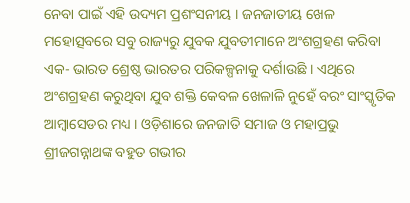ନେବା ପାଇଁ ଏହି ଉଦ୍ୟମ ପ୍ରଶଂସନୀୟ । ଜନଜାତୀୟ ଖେଳ ମହୋତ୍ସବରେ ସବୁ ରାଜ୍ୟରୁ ଯୁବକ ଯୁବତୀମାନେ ଅଂଶଗ୍ରହଣ କରିବା ଏକ- ଭାରତ ଶ୍ରେଷ୍ଠ ଭାରତର ପରିକଳ୍ପନାକୁ ଦର୍ଶାଉଛି । ଏଥିରେ ଅଂଶଗ୍ରହଣ କରୁଥିବା ଯୁବ ଶକ୍ତି କେବଳ ଖେଳାଳି ନୁହେଁ ବରଂ ସାଂସ୍କୃତିକ ଆମ୍ବାସେଡର ମଧ୍ୟ । ଓଡ଼ିଶାରେ ଜନଜାତି ସମାଜ ଓ ମହାପ୍ରଭୁ ଶ୍ରୀଜଗନ୍ନାଥଙ୍କ ବହୁତ ଗଭୀର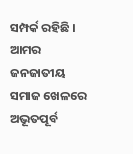ସମ୍ପର୍କ ରହିଛି । ଆମର ଜନଜାତୀୟ ସମାଜ ଖେଳରେ ଅଭୂତପୂର୍ବ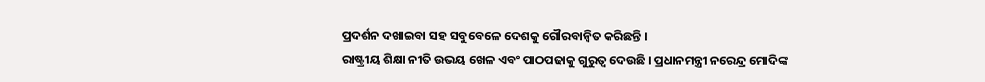ପ୍ରଦର୍ଶନ ଦଖାଇବା ସହ ସବୁବେଳେ ଦେଶକୁ ଗୌରବାନ୍ୱିତ କରିଛନ୍ତି ।
ରାଷ୍ଟ୍ରୀୟ ଶିକ୍ଷା ନୀତି ଉଭୟ ଖେଳ ଏବଂ ପାଠପଢାକୁ ଗୁରୁତ୍ୱ ଦେଉଛି । ପ୍ରଧାନମନ୍ତ୍ରୀ ନରେନ୍ଦ୍ର ମୋଦିଙ୍କ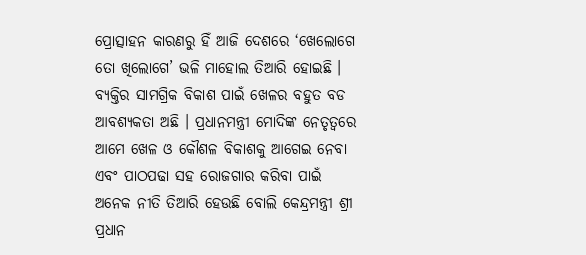ପ୍ରୋତ୍ସାହନ କାରଣରୁ ହିଁ ଆଜି ଦେଶରେ ‘ଖେଲୋଗେ ତୋ ଖିଲୋଗେ’ ଭଳି ମାହୋଲ ତିଆରି ହୋଇଛି । ବ୍ୟକ୍ତିର ସାମଗ୍ରିକ ବିକାଶ ପାଇଁ ଖେଳର ବହୁତ ବଡ ଆବଶ୍ୟକତା ଅଛି । ପ୍ରଧାନମନ୍ତ୍ରୀ ମୋଦିଙ୍କ ନେତୃତ୍ୱରେ ଆମେ ଖେଳ ଓ କୌଶଳ ବିକାଶକୁ ଆଗେଇ ନେବା ଏବଂ ପାଠପଢା ସହ ରୋଜଗାର କରିବା ପାଇଁ ଅନେକ ନୀତି ତିଆରି ହେଉଛି ବୋଲି କେନ୍ଦ୍ରମନ୍ତ୍ରୀ ଶ୍ରୀ ପ୍ରଧାନ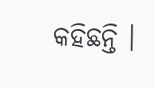କହିଛନ୍ତି ।